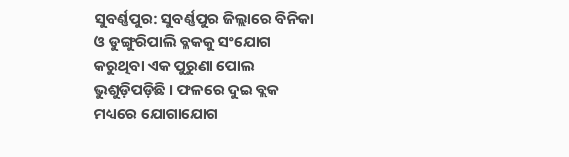ସୁବର୍ଣ୍ଣପୁର: ସୁବର୍ଣ୍ଣପୁର ଜିଲ୍ଲାରେ ବିନିକା ଓ ଡୁଙ୍ଗୁରିପାଲି ବ୍ଳକକୁ ସଂଯୋଗ କରୁଥିବା ଏକ ପୁରୁଣା ପୋଲ ଭୁଶୁଡ଼ିପଡ଼ିଛି । ଫଳରେ ଦୁଇ ବ୍ଲକ ମଧ୍ୟରେ ଯୋଗାଯୋଗ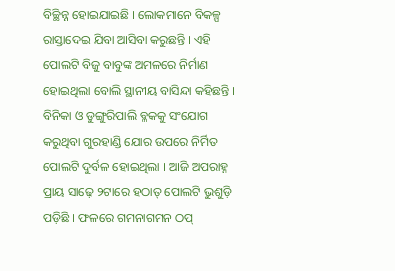ବିଚ୍ଛିନ୍ନ ହୋଇଯାଇଛି । ଲୋକମାନେ ବିକଳ୍ପ ରାସ୍ତାଦେଇ ଯିବା ଆସିବା କରୁଛନ୍ତି । ଏହି ପୋଲଟି ବିଜୁ ବାବୁଙ୍କ ଅମଳରେ ନିର୍ମାଣ ହୋଇଥିଲା ବୋଲି ସ୍ଥାନୀୟ ବାସିନ୍ଦା କହିଛନ୍ତି ।
ବିନିକା ଓ ଡୁଙ୍ଗୁରିପାଲି ବ୍ଳକକୁ ସଂଯୋଗ କରୁଥିବା ଗୁରହାଣ୍ଡି ଯୋର ଉପରେ ନିର୍ମିତ ପୋଲଟି ଦୁର୍ବଳ ହୋଇଥିଲା । ଆଜି ଅପରାହ୍ନ ପ୍ରାୟ ସାଢ଼େ ୨ଟାରେ ହଠାତ୍ ପୋଲଟି ଭୁଶୁଡ଼ି ପଡ଼ିଛି । ଫଳରେ ଗମନାଗମନ ଠପ୍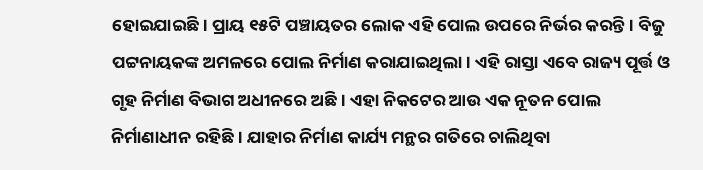ହୋଇଯାଇଛି। ପ୍ରାୟ ୧୫ଟି ପଞ୍ଚାୟତର ଲୋକ ଏହି ପୋଲ ଉପରେ ନିର୍ଭର କରନ୍ତି । ବିଜୁ ପଟ୍ଟନାୟକଙ୍କ ଅମଳରେ ପୋଲ ନିର୍ମାଣ କରାଯାଇଥିଲା। ଏହି ରାସ୍ତା ଏବେ ରାଜ୍ୟ ପୂର୍ତ୍ତ ଓ ଗୃହ ନିର୍ମାଣ ବିଭାଗ ଅଧୀନରେ ଅଛି । ଏହା ନିକଟେର ଆଉ ଏକ ନୂତନ ପୋଲ ନିର୍ମାଣାଧୀନ ରହିଛି । ଯାହାର ନିର୍ମାଣ କାର୍ଯ୍ୟ ମନ୍ଥର ଗତିରେ ଚାଲିଥିବା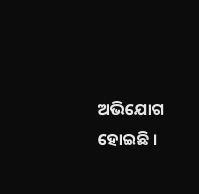ଅଭିଯୋଗ ହୋଇଛି ।